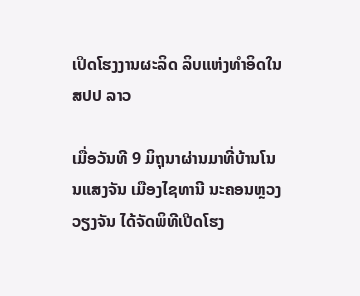ເປິດໂຮງງານຜະລິດ ລິບແຫ່ງທຳອິດໃນ ສປປ ລາວ

ເມື່ອວັນທີ 9 ມິຖຸນາຜ່ານມາທີ່ບ້ານໂນນແສງຈັນ ເມືອງໄຊທານີ ນະຄອນຫຼວງວຽງຈັນ ໄດ້ຈັດພິທີເປີດໂຮງ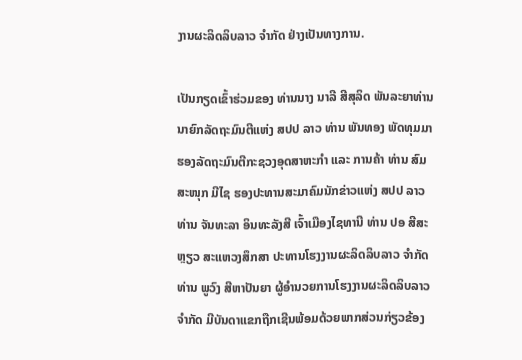ງານຜະລິດລິບລາວ ຈຳກັດ ຢ່າງເປັນທາງການ.

ເປັນກຽດເຂົ້າຮ່ວມຂອງ ທ່ານນາງ ນາລີ ສີສຸລິດ ພັນລະຍາທ່ານນາຍົກລັດຖະມົນຕີແຫ່ງ ສປປ ລາວ ທ່ານ ພັນທອງ ພັດທຸມມາ ຮອງລັດຖະມົນຕີກະຊວງອຸດສາຫະກຳ ແລະ ການຄ້າ ທ່ານ ສົມສະໜຸກ ມີໄຊ ຮອງປະທານສະມາຄົມນັກຂ່າວແຫ່ງ ສປປ ລາວ ທ່ານ ຈັນທະລາ ອິນທະລັງສີ ເຈົ້າເມືອງໄຊທານີ ທ່ານ ປອ ສີສະຫຼຽວ ສະແຫວງສຶກສາ ປະທານໂຮງງານຜະລິດລິບລາວ ຈຳກັດ ທ່ານ ພູວົງ ສີຫາປັນຍາ ຜູ້ອຳນວຍການໂຮງງານຜະລິດລິບລາວ ຈຳກັດ ມີບັນດາແຂກຖືກເຊີນພ້ອມດ້ວຍພາກສ່ວນກ່ຽວຂ້ອງ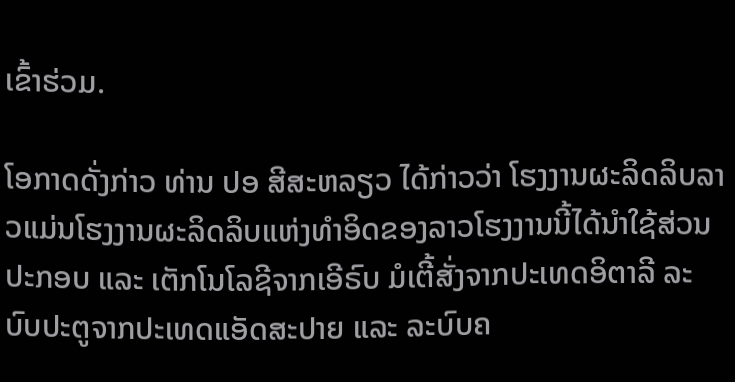ເຂົ້າຮ່ວມ.

ໂອກາດດັ່ງກ່າວ ທ່ານ ປອ ສີສະຫລຽວ ໄດ້ກ່າວວ່າ ໂຮງງານຜະລິດລິບລາວແມ່ນໂຮງງານຜະລິດລິບແຫ່ງທຳອິດຂອງລາວໂຮງງານນີ້ໄດ້ນຳໃຊ້ສ່ວນປະກອບ ແລະ ເຕັກໂນໂລຊີຈາກເອີຣົບ ມໍເຕີ້ສັ່ງຈາກປະເທດອິຕາລີ ລະບົບປະຕູຈາກປະເທດແອັດສະປາຍ ແລະ ລະບົບຄ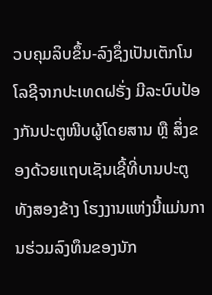ວບຄຸມລິບຂຶ້ນ-ລົງຊຶ່ງເປັນເຕັກໂນໂລຊີຈາກປະເທດຝຣັ່ງ ມີລະບົບປ້ອງກັນປະຕູໜີບຜູ້ໂດຍສານ ຫຼື ສິ່ງຂອງດ້ວຍແຖບເຊັນເຊີ້ທີ່ບານປະຕູທັງສອງຂ້າງ ໂຮງງານແຫ່ງນີ້ແມ່ນການຮ່ວມລົງທຶນຂອງນັກ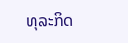ທຸລະກິດ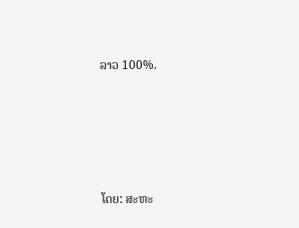ລາວ 100%.







ໂດຍ: ສະຫະ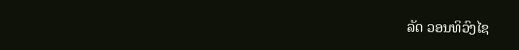ລັດ ວອນທິວົງໄຊ